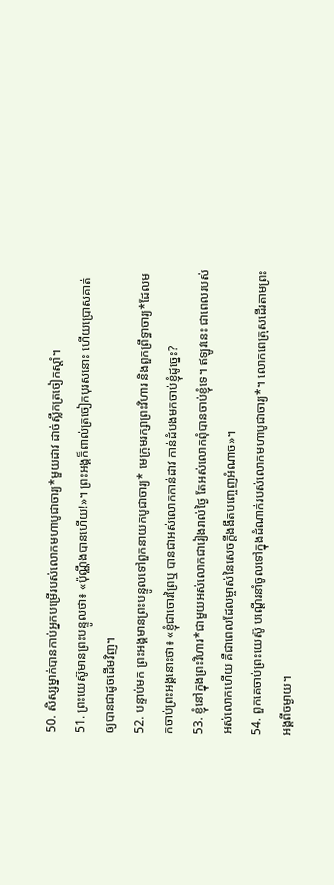50. សិស្សម្នាក់បានកាប់អ្នកបម្រើរបស់លោកមហាបូជាចារ្យ*មួយដាវ ដាច់ស្លឹកត្រចៀកស្ដាំ។
51. ព្រះយេស៊ូមានព្រះបន្ទូលថា៖ «ប៉ុណ្ណឹងបានហើយ!»។ ព្រះអង្គក៏ពាល់ត្រចៀកបុរសនោះ ហើយប្រោសគាត់ឲ្យបានជាដូចដើមវិញ។
52. បន្ទាប់មក ព្រះអង្គមានព្រះបន្ទូលទៅពួកនាយកបូជាចារ្យ* មេក្រុមរក្សាព្រះវិហារ និងពួកព្រឹទ្ធាចារ្យ*ដែលមកចាប់ព្រះអង្គនោះថា៖ «ខ្ញុំជាចោរព្រៃឬ បានជាអស់លោកកាន់ដាវ កាន់ដំបងមកចាប់ខ្ញុំដូច្នេះ?
53. ខ្ញុំនៅក្នុងព្រះវិហារ*ជាមួយអស់លោកជារៀងរាល់ថ្ងៃ តែអស់លោកពុំបានចាប់ខ្ញុំទេ។ ឥឡូវនេះ ជាពេលរបស់អស់លោកហើយ គឺជាពេលដែលម្ចាស់នៃសេចក្ដីងងឹតបញ្ចេញអំណាច»។
54. ពួកគេចាប់ព្រះយេស៊ូ បណ្ដើរនាំចូលទៅក្នុងដំណាក់របស់លោកមហាបូជាចារ្យ*។ លោកពេត្រុសដើរតាមព្រះអង្គពីចម្ងាយ។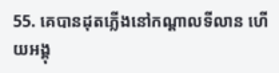55. គេបានដុតភ្លើងនៅកណ្ដាលទីលាន ហើយអង្គុ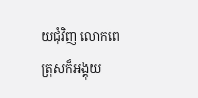យជុំវិញ លោកពេត្រុសក៏អង្គុយ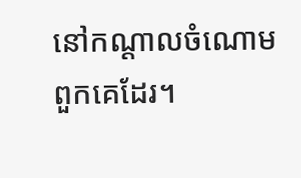នៅកណ្ដាលចំណោមពួកគេដែរ។